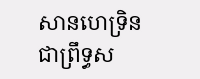សានហេទ្រិន
ជាព្រឹទ្ធស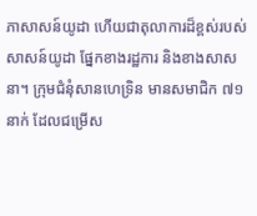ភាសាសន៍យូដា ហើយជាតុលាការដ៏ខ្ពស់របស់សាសន៍យូដា ផ្នែកខាងរដ្ឋការ និងខាងសាសនា។ ក្រុមជំនុំសានហេទ្រិន មានសមាជិក ៧១ នាក់ ដែលជម្រើស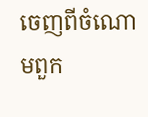ចេញពីចំណោមពួក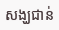សង្ឃជាន់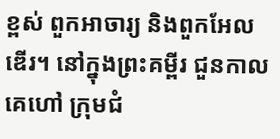ខ្ពស់ ពួកអាចារ្យ និងពួកអែលឌើរ។ នៅក្នុងព្រះគម្ពីរ ជួនកាលគេហៅ ក្រុមជំ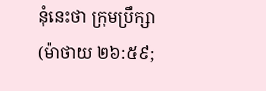នុំនេះថា ក្រុមប្រឹក្សា (ម៉ាថាយ ២៦:៥៩;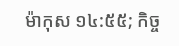ម៉ាកុស ១៤:៥៥; កិច្ច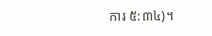ការ ៥:៣៤)។